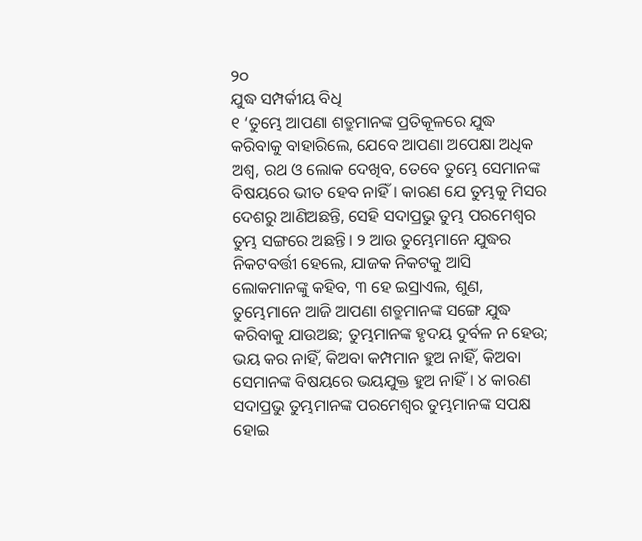୨୦
ଯୁଦ୍ଧ ସମ୍ପର୍କୀୟ ବିଧି
୧ ‘ତୁମ୍ଭେ ଆପଣା ଶତ୍ରୁମାନଙ୍କ ପ୍ରତିକୂଳରେ ଯୁଦ୍ଧ କରିବାକୁ ବାହାରିଲେ, ଯେବେ ଆପଣା ଅପେକ୍ଷା ଅଧିକ ଅଶ୍ୱ, ରଥ ଓ ଲୋକ ଦେଖିବ, ତେବେ ତୁମ୍ଭେ ସେମାନଙ୍କ ବିଷୟରେ ଭୀତ ହେବ ନାହିଁ। କାରଣ ଯେ ତୁମ୍ଭକୁ ମିସର ଦେଶରୁ ଆଣିଅଛନ୍ତି, ସେହି ସଦାପ୍ରଭୁ ତୁମ୍ଭ ପରମେଶ୍ୱର ତୁମ୍ଭ ସଙ୍ଗରେ ଅଛନ୍ତି। ୨ ଆଉ ତୁମ୍ଭେମାନେ ଯୁଦ୍ଧର ନିକଟବର୍ତ୍ତୀ ହେଲେ, ଯାଜକ ନିକଟକୁ ଆସି ଲୋକମାନଙ୍କୁ କହିବ, ୩ ହେ ଇସ୍ରାଏଲ, ଶୁଣ, ତୁମ୍ଭେମାନେ ଆଜି ଆପଣା ଶତ୍ରୁମାନଙ୍କ ସଙ୍ଗେ ଯୁଦ୍ଧ କରିବାକୁ ଯାଉଅଛ; ତୁମ୍ଭମାନଙ୍କ ହୃଦୟ ଦୁର୍ବଳ ନ ହେଉ; ଭୟ କର ନାହିଁ, କିଅବା କମ୍ପମାନ ହୁଅ ନାହିଁ, କିଅବା ସେମାନଙ୍କ ବିଷୟରେ ଭୟଯୁକ୍ତ ହୁଅ ନାହିଁ। ୪ କାରଣ ସଦାପ୍ରଭୁ ତୁମ୍ଭମାନଙ୍କ ପରମେଶ୍ୱର ତୁମ୍ଭମାନଙ୍କ ସପକ୍ଷ ହୋଇ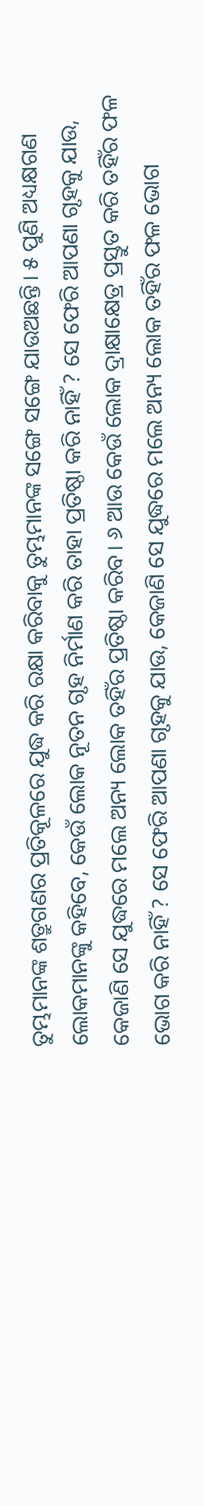ତୁମ୍ଭମାନଙ୍କ ଶତ୍ରୁଗଣର ପ୍ରତିକୂଳରେ ଯୁଦ୍ଧ କରି ରକ୍ଷା କରିବାକୁ ତୁମ୍ଭମାନଙ୍କ ସଙ୍ଗେ ସଙ୍ଗେ ଯାଉଅଛନ୍ତି। ୫ ପୁଣି ଅଧ୍ୟକ୍ଷଗଣ ଲୋକମାନଙ୍କୁ କହିବେ, କେଉଁ ଲୋକ ନୂତନ ଗୃହ ନିର୍ମାଣ କରି ତାହା ପ୍ରତିଷ୍ଠା କରି ନାହିଁ ? ସେ ଫେରି ଆପଣା ଗୃହକୁ ଯାଉ, କେଜାଣି ସେ ଯୁଦ୍ଧରେ ମଲେ ଅନ୍ୟ ଲୋକ ତହିଁର ପ୍ରତିଷ୍ଠା କରିବ। ୬ ଆଉ କେଉଁ ଲୋକ ଦ୍ରାକ୍ଷାକ୍ଷେତ୍ର ପ୍ରସ୍ତୁତ କରି ତହିଁର ଫଳ ଭୋଗ କରି ନାହିଁ ? ସେ ଫେରି ଆପଣା ଗୃହକୁ ଯାଉ, କେଜାଣି ସେ ଯୁଦ୍ଧରେ ମଲେ ଅନ୍ୟ ଲୋକ ତହିଁର ଫଳ ଭୋଗ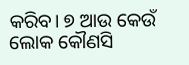କରିବ। ୭ ଆଉ କେଉଁ ଲୋକ କୌଣସି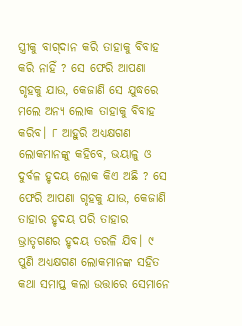ସ୍ତ୍ରୀକୁ ବାଗ୍‍ଦାନ କରି ତାହାକୁ ବିବାହ କରି ନାହିଁ ? ସେ ଫେରି ଆପଣା ଗୃହକୁ ଯାଉ, କେଜାଣି ସେ ଯୁଦ୍ଧରେ ମଲେ ଅନ୍ୟ ଲୋକ ତାହାକୁ ବିବାହ କରିବ। ୮ ଆହୁରି ଅଧ୍ୟକ୍ଷଗଣ ଲୋକମାନଙ୍କୁ କହିବେ, ଭୟାଳୁ ଓ ଦୁର୍ବଳ ହୃଦୟ ଲୋକ କିଏ ଅଛି ? ସେ ଫେରି ଆପଣା ଗୃହକୁ ଯାଉ, କେଜାଣି ତାହାର ହୃଦୟ ପରି ତାହାର ଭ୍ରାତୃଗଣର ହୃଦୟ ତରଳି ଯିବ। ୯ ପୁଣି ଅଧ୍ୟକ୍ଷଗଣ ଲୋକମାନଙ୍କ ସହିତ କଥା ସମାପ୍ତ କଲା ଉତ୍ତାରେ ସେମାନେ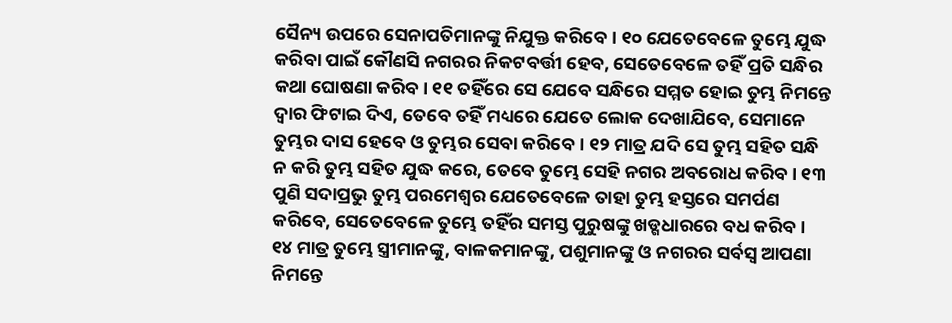ସୈନ୍ୟ ଉପରେ ସେନାପତିମାନଙ୍କୁ ନିଯୁକ୍ତ କରିବେ। ୧୦ ଯେତେବେଳେ ତୁମ୍ଭେ ଯୁଦ୍ଧ କରିବା ପାଇଁ କୌଣସି ନଗରର ନିକଟବର୍ତ୍ତୀ ହେବ, ସେତେବେଳେ ତହିଁ ପ୍ରତି ସନ୍ଧିର କଥା ଘୋଷଣା କରିବ। ୧୧ ତହିଁରେ ସେ ଯେବେ ସନ୍ଧିରେ ସମ୍ମତ ହୋଇ ତୁମ୍ଭ ନିମନ୍ତେ ଦ୍ୱାର ଫିଟାଇ ଦିଏ, ତେବେ ତହିଁ ମଧ୍ୟରେ ଯେତେ ଲୋକ ଦେଖାଯିବେ, ସେମାନେ ତୁମ୍ଭର ଦାସ ହେବେ ଓ ତୁମ୍ଭର ସେବା କରିବେ। ୧୨ ମାତ୍ର ଯଦି ସେ ତୁମ୍ଭ ସହିତ ସନ୍ଧି ନ କରି ତୁମ୍ଭ ସହିତ ଯୁଦ୍ଧ କରେ, ତେବେ ତୁମ୍ଭେ ସେହି ନଗର ଅବରୋଧ କରିବ। ୧୩ ପୁଣି ସଦାପ୍ରଭୁ ତୁମ୍ଭ ପରମେଶ୍ୱର ଯେତେବେଳେ ତାହା ତୁମ୍ଭ ହସ୍ତରେ ସମର୍ପଣ କରିବେ, ସେତେବେଳେ ତୁମ୍ଭେ ତହିଁର ସମସ୍ତ ପୁରୁଷଙ୍କୁ ଖଡ୍ଗଧାରରେ ବଧ କରିବ। ୧୪ ମାତ୍ର ତୁମ୍ଭେ ସ୍ତ୍ରୀମାନଙ୍କୁ, ବାଳକମାନଙ୍କୁ, ପଶୁମାନଙ୍କୁ ଓ ନଗରର ସର୍ବସ୍ୱ ଆପଣା ନିମନ୍ତେ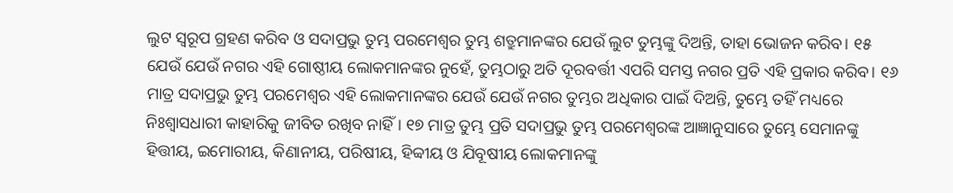ଲୁଟ ସ୍ୱରୂପ ଗ୍ରହଣ କରିବ ଓ ସଦାପ୍ରଭୁ ତୁମ୍ଭ ପରମେଶ୍ୱର ତୁମ୍ଭ ଶତ୍ରୁମାନଙ୍କର ଯେଉଁ ଲୁଟ ତୁମ୍ଭଙ୍କୁ ଦିଅନ୍ତି, ତାହା ଭୋଜନ କରିବ। ୧୫ ଯେଉଁ ଯେଉଁ ନଗର ଏହି ଗୋଷ୍ଠୀୟ ଲୋକମାନଙ୍କର ନୁହେଁ, ତୁମ୍ଭଠାରୁ ଅତି ଦୂରବର୍ତ୍ତୀ ଏପରି ସମସ୍ତ ନଗର ପ୍ରତି ଏହି ପ୍ରକାର କରିବ। ୧୬ ମାତ୍ର ସଦାପ୍ରଭୁ ତୁମ୍ଭ ପରମେଶ୍ୱର ଏହି ଲୋକମାନଙ୍କର ଯେଉଁ ଯେଉଁ ନଗର ତୁମ୍ଭର ଅଧିକାର ପାଇଁ ଦିଅନ୍ତି, ତୁମ୍ଭେ ତହିଁ ମଧ୍ୟରେ ନିଃଶ୍ୱାସଧାରୀ କାହାରିକୁ ଜୀବିତ ରଖିବ ନାହିଁ। ୧୭ ମାତ୍ର ତୁମ୍ଭ ପ୍ରତି ସଦାପ୍ରଭୁ ତୁମ୍ଭ ପରମେଶ୍ୱରଙ୍କ ଆଜ୍ଞାନୁସାରେ ତୁମ୍ଭେ ସେମାନଙ୍କୁ ହିତ୍ତୀୟ, ଇମୋରୀୟ, କିଣାନୀୟ, ପରିଷୀୟ, ହିବ୍ବୀୟ ଓ ଯିବୂଷୀୟ ଲୋକମାନଙ୍କୁ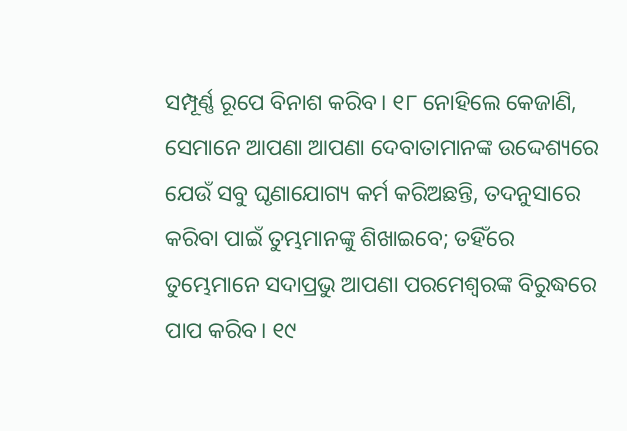ସମ୍ପୂର୍ଣ୍ଣ ରୂପେ ବିନାଶ କରିବ। ୧୮ ନୋହିଲେ କେଜାଣି, ସେମାନେ ଆପଣା ଆପଣା ଦେବାତାମାନଙ୍କ ଉଦ୍ଦେଶ୍ୟରେ ଯେଉଁ ସବୁ ଘୃଣାଯୋଗ୍ୟ କର୍ମ କରିଅଛନ୍ତି, ତଦନୁସାରେ କରିବା ପାଇଁ ତୁମ୍ଭମାନଙ୍କୁ ଶିଖାଇବେ; ତହିଁରେ ତୁମ୍ଭେମାନେ ସଦାପ୍ରଭୁ ଆପଣା ପରମେଶ୍ୱରଙ୍କ ବିରୁଦ୍ଧରେ ପାପ କରିବ। ୧୯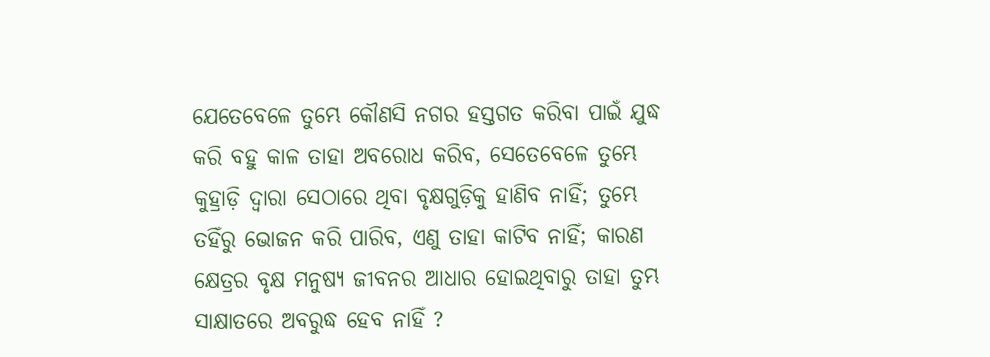ଯେତେବେଳେ ତୁମ୍ଭେ କୌଣସି ନଗର ହସ୍ତଗତ କରିବା ପାଇଁ ଯୁଦ୍ଧ କରି ବହୁ କାଳ ତାହା ଅବରୋଧ କରିବ, ସେତେବେଳେ ତୁମ୍ଭେ କୁହ୍ରାଡ଼ି ଦ୍ୱାରା ସେଠାରେ ଥିବା ବୃକ୍ଷଗୁଡ଼ିକୁ ହାଣିବ ନାହିଁ; ତୁମ୍ଭେ ତହିଁରୁ ଭୋଜନ କରି ପାରିବ, ଏଣୁ ତାହା କାଟିବ ନାହିଁ; କାରଣ କ୍ଷେତ୍ରର ବୃକ୍ଷ ମନୁଷ୍ୟ ଜୀବନର ଆଧାର ହୋଇଥିବାରୁ ତାହା ତୁମ୍ଭ ସାକ୍ଷାତରେ ଅବରୁଦ୍ଧ ହେବ ନାହିଁ ?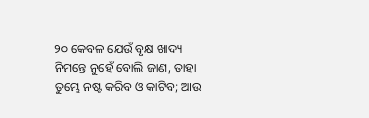୨୦ କେବଳ ଯେଉଁ ବୃକ୍ଷ ଖାଦ୍ୟ ନିମନ୍ତେ ନୁହେଁ ବୋଲି ଜାଣ, ତାହା ତୁମ୍ଭେ ନଷ୍ଟ କରିବ ଓ କାଟିବ; ଆଉ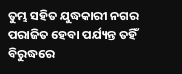ତୁମ୍ଭ ସହିତ ଯୁଦ୍ଧକାରୀ ନଗର ପରାଜିତ ହେବା ପର୍ଯ୍ୟନ୍ତ ତହିଁ ବିରୁଦ୍ଧରେ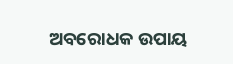ଅବରୋଧକ ଉପାୟ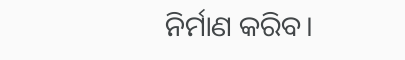ନିର୍ମାଣ କରିବ।